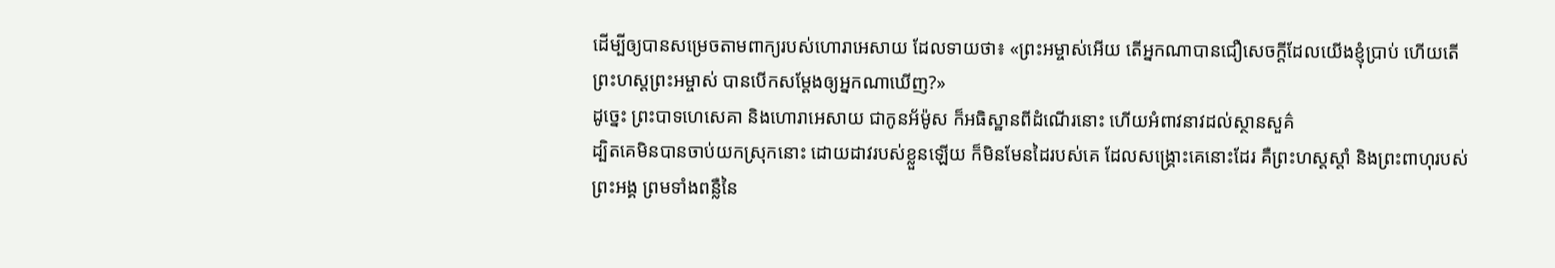ដើម្បីឲ្យបានសម្រេចតាមពាក្យរបស់ហោរាអេសាយ ដែលទាយថា៖ «ព្រះអម្ចាស់អើយ តើអ្នកណាបានជឿសេចក្តីដែលយើងខ្ញុំប្រាប់ ហើយតើព្រះហស្តព្រះអម្ចាស់ បានបើកសម្តែងឲ្យអ្នកណាឃើញ?»
ដូច្នេះ ព្រះបាទហេសេគា និងហោរាអេសាយ ជាកូនអ័ម៉ូស ក៏អធិស្ឋានពីដំណើរនោះ ហើយអំពាវនាវដល់ស្ថានសួគ៌
ដ្បិតគេមិនបានចាប់យកស្រុកនោះ ដោយដាវរបស់ខ្លួនឡើយ ក៏មិនមែនដៃរបស់គេ ដែលសង្គ្រោះគេនោះដែរ គឺព្រះហស្តស្ដាំ និងព្រះពាហុរបស់ព្រះអង្គ ព្រមទាំងពន្លឺនៃ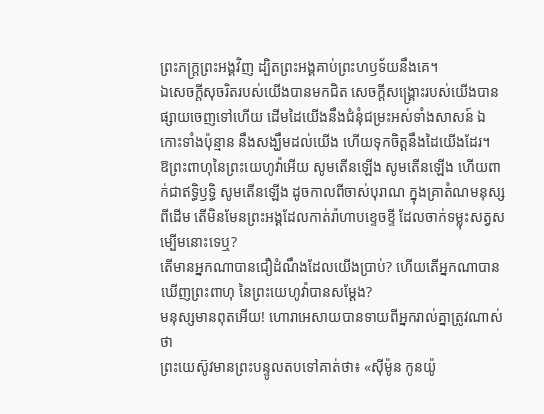ព្រះភក្ត្រព្រះអង្គវិញ ដ្បិតព្រះអង្គគាប់ព្រះហឫទ័យនឹងគេ។
ឯសេចក្ដីសុចរិតរបស់យើងបានមកជិត សេចក្ដីសង្គ្រោះរបស់យើងបានផ្សាយចេញទៅហើយ ដើមដៃយើងនឹងជំនុំជម្រះអស់ទាំងសាសន៍ ឯកោះទាំងប៉ុន្មាន នឹងសង្ឃឹមដល់យើង ហើយទុកចិត្តនឹងដៃយើងដែរ។
ឱព្រះពាហុនៃព្រះយេហូវ៉ាអើយ សូមតើនឡើង សូមតើនឡើង ហើយពាក់ជាឥទ្ធិឫទ្ធិ សូមតើនឡើង ដូចកាលពីចាស់បុរាណ ក្នុងគ្រាតំណមនុស្សពីដើម តើមិនមែនព្រះអង្គដែលកាត់រ៉ាហាបខ្ទេចខ្ទី ដែលចាក់ទម្លុះសត្វសម្បើមនោះទេឬ?
តើមានអ្នកណាបានជឿដំណឹងដែលយើងប្រាប់? ហើយតើអ្នកណាបានឃើញព្រះពាហុ នៃព្រះយេហូវ៉ាបានសម្ដែង?
មនុស្សមានពុតអើយ! ហោរាអេសាយបានទាយពីអ្នករាល់គ្នាត្រូវណាស់ថា
ព្រះយេស៊ូវមានព្រះបន្ទូលតបទៅគាត់ថា៖ «ស៊ីម៉ូន កូនយ៉ូ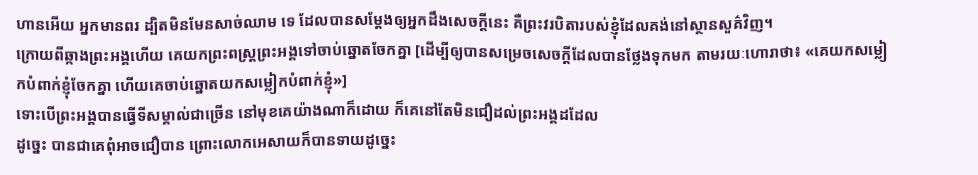ហានអើយ អ្នកមានពរ ដ្បិតមិនមែនសាច់ឈាម ទេ ដែលបានសម្តែងឲ្យអ្នកដឹងសេចក្ដីនេះ គឺព្រះវរបិតារបស់ខ្ញុំដែលគង់នៅស្ថានសួគ៌វិញ។
ក្រោយពីឆ្កាងព្រះអង្គហើយ គេយកព្រះពស្ត្រព្រះអង្គទៅចាប់ឆ្នោតចែកគ្នា [ដើម្បីឲ្យបានសម្រេចសេចក្ដីដែលបានថ្លែងទុកមក តាមរយៈហោរាថា៖ «គេយកសម្លៀកបំពាក់ខ្ញុំចែកគ្នា ហើយគេចាប់ឆ្នោតយកសម្លៀកបំពាក់ខ្ញុំ»]
ទោះបើព្រះអង្គបានធ្វើទីសម្គាល់ជាច្រើន នៅមុខគេយ៉ាងណាក៏ដោយ ក៏គេនៅតែមិនជឿដល់ព្រះអង្គដដែល
ដូច្នេះ បានជាគេពុំអាចជឿបាន ព្រោះលោកអេសាយក៏បានទាយដូច្នេះ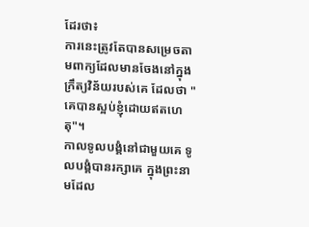ដែរថា៖
ការនេះត្រូវតែបានសម្រេចតាមពាក្យដែលមានចែងនៅក្នុងក្រឹត្យវិន័យរបស់គេ ដែលថា "គេបានស្អប់ខ្ញុំដោយឥតហេតុ"។
កាលទូលបង្គំនៅជាមួយគេ ទូលបង្គំបានរក្សាគេ ក្នុងព្រះនាមដែល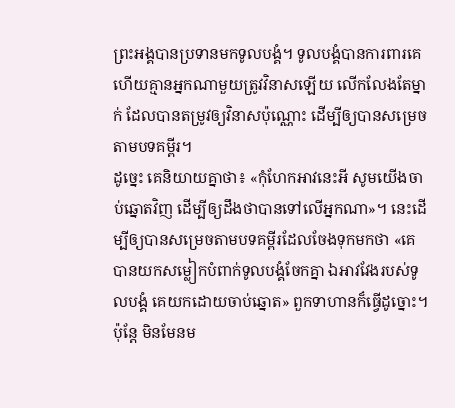ព្រះអង្គបានប្រទានមកទូលបង្គំ។ ទូលបង្គំបានការពារគេ ហើយគ្មានអ្នកណាមួយត្រូវវិនាសឡើយ លើកលែងតែម្នាក់ ដែលបានតម្រូវឲ្យវិនាសប៉ុណ្ណោះ ដើម្បីឲ្យបានសម្រេចតាមបទគម្ពីរ។
ដូច្នេះ គេនិយាយគ្នាថា៖ «កុំហែកអាវនេះអី សូមយើងចាប់ឆ្នោតវិញ ដើម្បីឲ្យដឹងថាបានទៅលើអ្នកណា»។ នេះដើម្បីឲ្យបានសម្រេចតាមបទគម្ពីរដែលចែងទុកមកថា «គេបានយកសម្លៀកបំពាក់ទូលបង្គំចែកគ្នា ឯអាវវែងរបស់ទូលបង្គំ គេយកដោយចាប់ឆ្នោត» ពួកទាហានក៏ធ្វើដូច្នោះ។
ប៉ុន្តែ មិនមែនម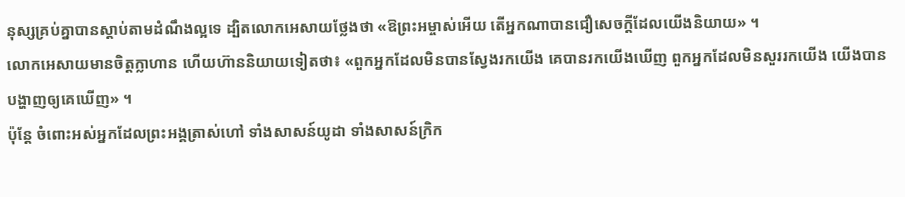នុស្សគ្រប់គ្នាបានស្តាប់តាមដំណឹងល្អទេ ដ្បិតលោកអេសាយថ្លែងថា «ឱព្រះអម្ចាស់អើយ តើអ្នកណាបានជឿសេចក្តីដែលយើងនិយាយ» ។
លោកអេសាយមានចិត្តក្លាហាន ហើយហ៊ាននិយាយទៀតថា៖ «ពួកអ្នកដែលមិនបានស្វែងរកយើង គេបានរកយើងឃើញ ពួកអ្នកដែលមិនសួររកយើង យើងបានបង្ហាញឲ្យគេឃើញ» ។
ប៉ុន្តែ ចំពោះអស់អ្នកដែលព្រះអង្គត្រាស់ហៅ ទាំងសាសន៍យូដា ទាំងសាសន៍ក្រិក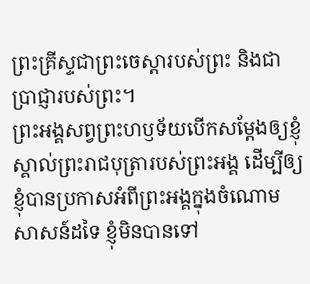ព្រះគ្រីស្ទជាព្រះចេស្តារបស់ព្រះ និងជាប្រាជ្ញារបស់ព្រះ។
ព្រះអង្គសព្វព្រះហឫទ័យបើកសម្តែងឲ្យខ្ញុំស្គាល់ព្រះរាជបុត្រារបស់ព្រះអង្គ ដើម្បីឲ្យខ្ញុំបានប្រកាសអំពីព្រះអង្គក្នុងចំណោមសាសន៍ដទៃ ខ្ញុំមិនបានទៅ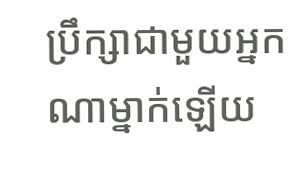ប្រឹក្សាជាមួយអ្នកណាម្នាក់ឡើយ